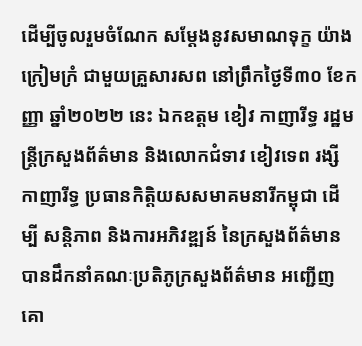ដើម្បីចូលរួមចំណែក សម្ដែងនូវសមាណទុក្ខ យ៉ាងក្រៀមក្រំ ជាមួយគ្រួសារសព នៅព្រឹកថ្ងៃទី៣០ ខែកញ្ញា ឆ្នាំ២០២២ នេះ ឯកឧត្តម ខៀវ កាញារីទ្ធ រដ្ឋមន្ត្រីក្រសួងព័ត៌មាន និងលោកជំទាវ ខៀវទេព រង្សី កាញារីទ្ធ ប្រធានកិត្តិយសសមាគមនារីកម្ពុជា ដើម្បី សន្តិភាព និងការអភិវឌ្ឍន៍ នៃក្រសួងព័ត៌មាន បានដឹកនាំគណៈប្រតិភូក្រសួងព័ត៌មាន អញ្ជើញគោ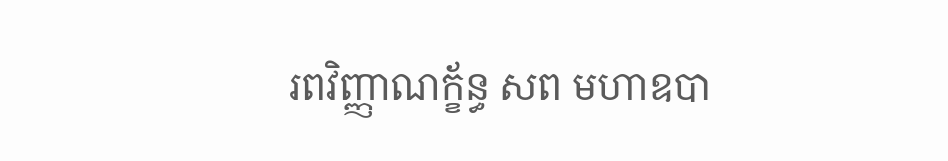រពវិញ្ញាណក្ខ័ន្ធ សព មហាឧបា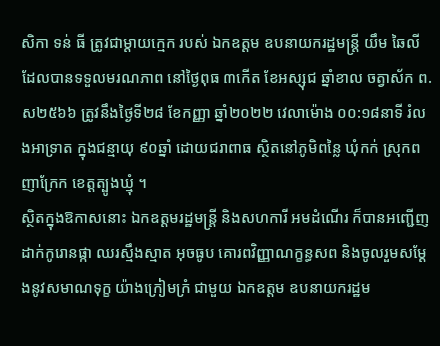សិកា ទន់ ធី ត្រូវជាម្តាយក្មេក របស់ ឯកឧត្តម ឧបនាយករដ្ឋមន្ត្រី យឹម ឆៃលី ដែលបានទទួលមរណភាព នៅថ្ងៃពុធ ៣កើត ខែអស្សុជ ឆ្នាំខាល ចត្វាស័ក ព.ស២៥៦៦ ត្រូវនឹងថ្ងៃទី២៨ ខែកញ្ញា ឆ្នាំ២០២២ វេលាម៉ោង ០០:១៨នាទី រំលងអាទ្រាត ក្នុងជន្មាយុ ៩០ឆ្នាំ ដោយជរាពាធ ស្ថិតនៅភូមិពន្លៃ ឃុំកក់ ស្រុកពញាក្រែក ខេត្តត្បូងឃ្មុំ ។
ស្ថិតក្នុងឱកាសនោះ ឯកឧត្តមរដ្ឋមន្ត្រី និងសហការី អមដំណើរ ក៏បានអញ្ជើញដាក់កូរោនផ្កា ឈរស្មឹងស្មាត អុចធូប គោរពវិញ្ញាណក្ខន្ធសព និងចូលរួមសម្ដែងនូវសមាណទុក្ខ យ៉ាងក្រៀមក្រំ ជាមួយ ឯកឧត្តម ឧបនាយករដ្ឋម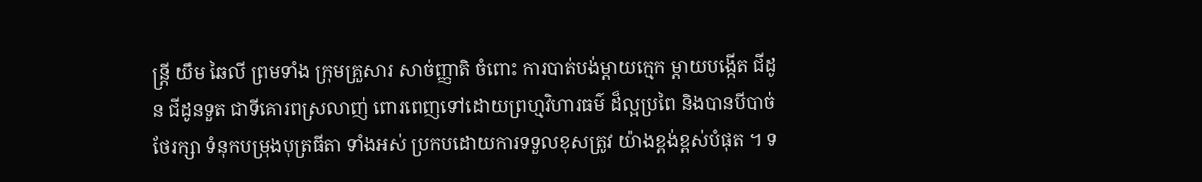ន្ត្រី យឹម ឆៃលី ព្រមទាំង ក្រុមគ្រួសារ សាច់ញ្ញាតិ ចំពោះ ការបាត់បង់ម្តាយក្មេក ម្តាយបង្កើត ជីដូន ជីដូនទួត ជាទីគោរពស្រលាញ់ ពោរពេញទៅដោយព្រហ្មវិហារធម៌ ដ៏ល្អប្រពៃ និងបានបីបាច់ថែរក្សា ទំនុកបម្រុងបុត្រធីតា ទាំងអស់ ប្រកបដោយការទទួលខុសត្រូវ យ៉ាងខ្ពង់ខ្ពស់បំផុត ។ ទ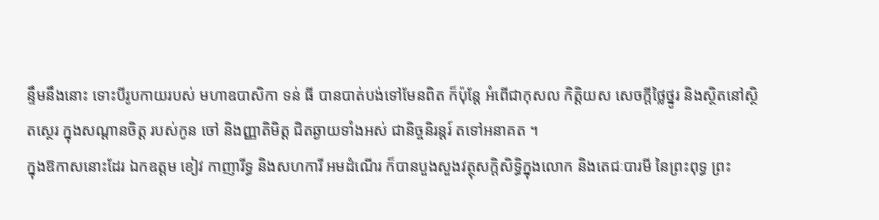ន្ទឹមនឹងនោះ ទោះបីរូបកាយរបស់ មហាឧបាសិកា ទន់ ធី បានបាត់បង់ទៅមែនពិត ក៏ប៉ុន្តែ អំពើជាកុសល កិត្តិយស សេចក្តីថ្លៃថ្នូរ និងស្ថិតនៅស្ថិតស្ថេរ ក្នុងសណ្ដានចិត្ត របស់កូន ចៅ និងញ្ញាតិមិត្ត ជិតឆ្ងាយទាំងអស់ ជានិច្ចនិរន្តរ៍ តទៅអនាគត ។
ក្នុងឱកាសនោះដែរ ឯកឧត្តម ខៀវ កាញារីទ្ធ និងសហការី អមដំណើរ ក៏បានបួងសួងវត្ថុសក្តិសិទ្ធិក្នុងលោក និងតេជៈបារមី នៃព្រះពុទ្ធ ព្រះ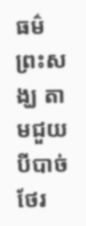ធម៌ ព្រះសង្ឃ តាមជួយបីបាច់ថែរ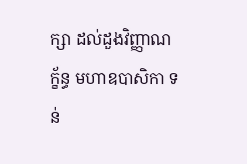ក្សា ដល់ដួងវិញ្ញាណក្ខ័ន្ធ មហាឧបាសិកា ទន់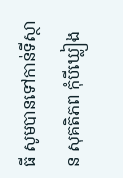ធី សូមបានទៅកាន់ទីស្ថាន សុគតិភព កុំបីឃ្លៀង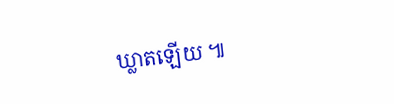ឃ្លាតឡើយ ៕